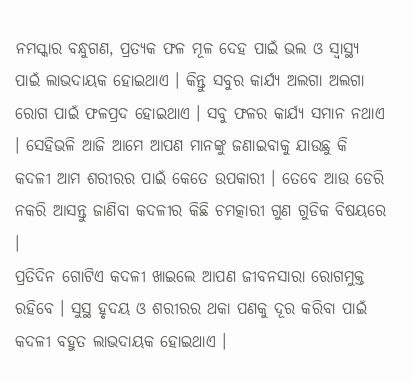ନମସ୍କାର ବନ୍ଧୁଗଣ, ପ୍ରତ୍ୟକ ଫଳ ମୂଳ ଦେହ ପାଇଁ ଭଲ ଓ ସ୍ୱାସ୍ଥ୍ୟ ପାଇଁ ଲାଭଦାୟକ ହୋଇଥାଏ । କିନ୍ତୁ ସବୁର କାର୍ଯ୍ୟ ଅଲଗା ଅଲଗା ରୋଗ ପାଇଁ ଫଳପ୍ରଦ ହୋଇଥାଏ । ସବୁ ଫଳର କାର୍ଯ୍ୟ ସମାନ ନଥାଏ । ସେହିଭଳି ଆଜି ଆମେ ଆପଣ ମାନଙ୍କୁ ଜଣାଇବାକୁ ଯାଉଛୁ କି କଦଳୀ ଆମ ଶରୀରର ପାଇଁ କେତେ ଉପକାରୀ । ତେବେ ଆଉ ଡେରି ନକରି ଆସନ୍ତୁ ଜାଣିବା କଦଳୀର କିଛି ଚମତ୍କାରୀ ଗୁଣ ଗୁଡିକ ବିଷୟରେ ।
ପ୍ରତିଦିନ ଗୋଟିଏ କଦଳୀ ଖାଇଲେ ଆପଣ ଜୀବନସାରା ରୋଗମୁକ୍ତ ରହିବେ । ସୁସ୍ଥ ହୃଦୟ ଓ ଶରୀରର ଥକା ପଣକୁ ଦୂର କରିବା ପାଇଁ କଦଳୀ ବହୁତ ଲାଭଦାୟକ ହୋଇଥାଏ ।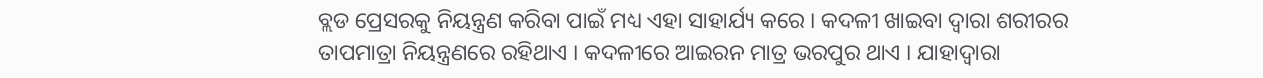ବ୍ଲଡ ପ୍ରେସରକୁ ନିୟନ୍ତ୍ରଣ କରିବା ପାଇଁ ମଧ୍ୟ ଏହା ସାହାର୍ଯ୍ୟ କରେ । କଦଳୀ ଖାଇବା ଦ୍ଵାରା ଶରୀରର ତାପମାତ୍ରା ନିୟନ୍ତ୍ରଣରେ ରହିଥାଏ । କଦଳୀରେ ଆଇରନ ମାତ୍ର ଭରପୁର ଥାଏ । ଯାହାଦ୍ୱାରା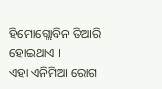ହିମୋଗ୍ଲୋବିନ ତିଆରି ହୋଇଥାଏ ।
ଏହା ଏନିମିଆ ରୋଗ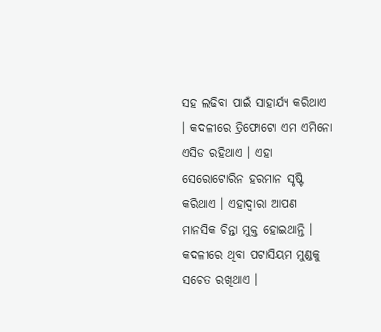ସହ ଲଢିବା ପାଇଁ ସାହାର୍ଯ୍ୟ କରିଥାଏ । କଦଳୀରେ ତ୍ରିଫୋଟୋ ଏମ ଏମିନୋ ଏସିଡ ରହିଥାଏ । ଏହା ସେରୋଟୋରିନ ହରମାନ ସୃଷ୍ଟି କରିଥାଏ । ଏହାଦ୍ଵାରା ଆପଣ ମାନସିକ ଚିନ୍ତା ମୁକ୍ତ ହୋଇଥାନ୍ତି । କଦଳୀରେ ଥିବା ପଟାସିୟମ ମୁଣ୍ଡକୁ ସଚେତ ରଖିଥାଏ ।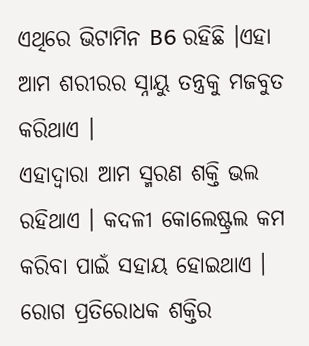ଏଥିରେ ଭିଟାମିନ B6 ରହିଛି ।ଏହା ଆମ ଶରୀରର ସ୍ନାୟୁ ତନ୍ତ୍ରକୁ ମଜବୁତ କରିଥାଏ ।
ଏହାଦ୍ୱାରା ଆମ ସ୍ମରଣ ଶକ୍ତି ଭଲ ରହିଥାଏ । କଦଳୀ କୋଲେଷ୍ଟ୍ରଲ କମ କରିବା ପାଇଁ ସହାୟ ହୋଇଥାଏ । ରୋଗ ପ୍ରତିରୋଧକ ଶକ୍ତିର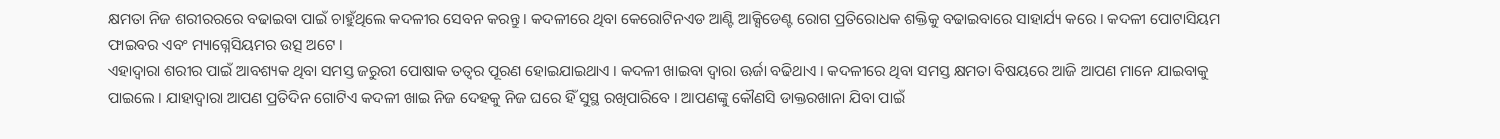କ୍ଷମତା ନିଜ ଶରୀରରରେ ବଢାଇବା ପାଇଁ ଚାହୁଁଥିଲେ କଦଳୀର ସେବନ କରନ୍ତୁ । କଦଳୀରେ ଥିବା କେରୋଟିନଏଡ ଆଣ୍ଟି ଆକ୍ସିଡେଣ୍ଟ ରୋଗ ପ୍ରତିରୋଧକ ଶକ୍ତିକୁ ବଢାଇବାରେ ସାହାର୍ଯ୍ୟ କରେ । କଦଳୀ ପୋଟାସିୟମ ଫାଇବର ଏବଂ ମ୍ୟାଗ୍ନେସିୟମର ଉତ୍ସ ଅଟେ ।
ଏହାଦ୍ୱାରା ଶରୀର ପାଇଁ ଆବଶ୍ୟକ ଥିବା ସମସ୍ତ ଜରୁରୀ ପୋଷାକ ତତ୍ଵର ପୂରଣ ହୋଇଯାଇଥାଏ । କଦଳୀ ଖାଇବା ଦ୍ଵାରା ଊର୍ଜା ବଢିଥାଏ । କଦଳୀରେ ଥିବା ସମସ୍ତ କ୍ଷମତା ବିଷୟରେ ଆଜି ଆପଣ ମାନେ ଯାଇବାକୁ ପାଇଲେ । ଯାହାଦ୍ୱାରା ଆପଣ ପ୍ରତିଦିନ ଗୋଟିଏ କଦଳୀ ଖାଇ ନିଜ ଦେହକୁ ନିଜ ଘରେ ହିଁ ସୁସ୍ଥ ରଖିପାରିବେ । ଆପଣଙ୍କୁ କୌଣସି ଡାକ୍ତରଖାନା ଯିବା ପାଇଁ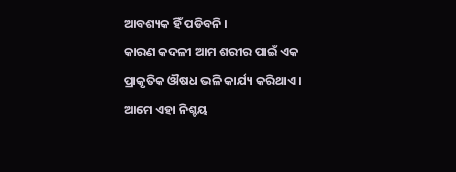ଆବଶ୍ୟକ ହିଁ ପଡିବନି ।
କାରଣ କଦଳୀ ଆମ ଶରୀର ପାଇଁ ଏକ ପ୍ରାକୃତିକ ଔଷଧ ଭଳି କାର୍ଯ୍ୟ କରିଥାଏ । ଆମେ ଏହା ନିଶ୍ଚୟ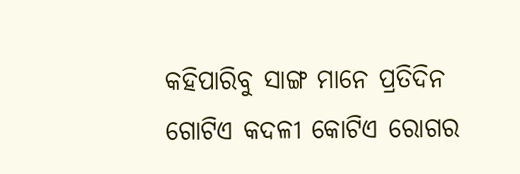କହିପାରିବୁ ସାଙ୍ଗ ମାନେ ପ୍ରତିଦିନ ଗୋଟିଏ କଦଳୀ କୋଟିଏ ରୋଗର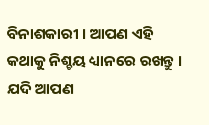ବିନାଶକାରୀ । ଆପଣ ଏହି କଥାକୁ ନିଶ୍ଚୟ ଧ୍ୟାନରେ ରଖନ୍ତୁ । ଯଦି ଆପଣ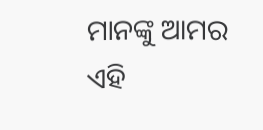ମାନଙ୍କୁ ଆମର ଏହି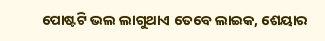ପୋଷ୍ଟଟି ଭଲ ଲାଗୁଥାଏ ତେବେ ଲାଇକ, ଶେୟାର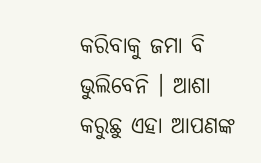କରିବାକୁ ଜମା ବି ଭୁଲିବେନି । ଆଶା କରୁଛୁ ଏହା ଆପଣଙ୍କ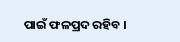ପାଇଁ ଫଳପ୍ରଦ ରହିବ ।